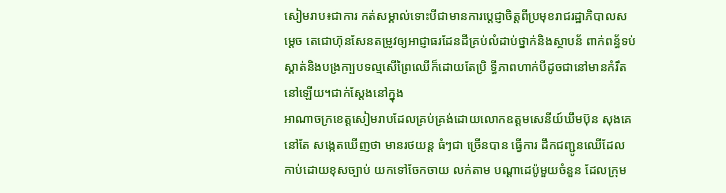សៀមរាប៖ជាការ កត់សម្គាល់ទោះបីជាមានការប្តេជ្ញាចិត្តពីប្រមុខរាជរដ្ឋាភិបាលសម្តេច តេជោហ៊ុនសែនតម្រូវឲ្យអាជ្ញាធរដែនដីគ្រប់លំដាប់ថ្នាក់និងស្ថាបន័ ពាក់ពន្ធ័ទប់ស្គាត់និងបង្រកា្បបទល្មសើព្រៃឈើក៏ដោយតែប្រិ ទ្ធីភាពហាក់បីដូចជានៅមានកំរឹតនៅឡើយ។ជាក់ស្តែងនៅក្នុង
អាណាចក្រខេត្តសៀមរាបដែលគ្រប់គ្រង់ដោយលោកឧត្តមសេនីយ៍ឃឹមប៊ុន សុងគេនៅតែ សង្កេតឃើញថា មានរថយន្ត ធំៗជា ច្រើនបាន ធ្វើការ ដឹកជញ្ជូនឈើដែលកាប់ដោយខុសច្បាប់ យកទៅចែកចាយ លក់តាម បណ្ដាដេប៉ូមួយចំនួន ដែលក្រុម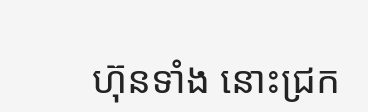ហ៊ុនទាំង នោះជ្រក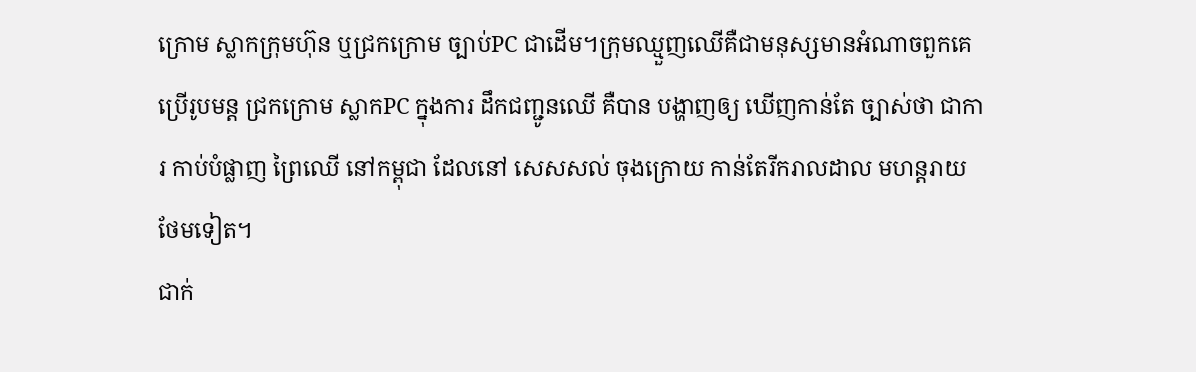ក្រោម ស្លាកក្រុមហ៊ុន ឬជ្រកក្រោម ច្បាប់PC ជាដើម។ក្រុមឈ្មួញឈើគឺជាមនុស្សមានអំណាចពួកគេ ប្រើរូបមន្ត ជ្រកក្រោម ស្លាកPC ក្នុងការ ដឹកជញ្ជូនឈើ គឺបាន បង្ហាញឲ្យ ឃើញកាន់តែ ច្បាស់ថា ជាការ កាប់បំផ្លាញ ព្រៃឈើ នៅកម្ពុជា ដែលនៅ សេសសល់ ចុងក្រោយ កាន់តែរីករាលដាល មហន្តរាយ ថែមទៀត។
ជាក់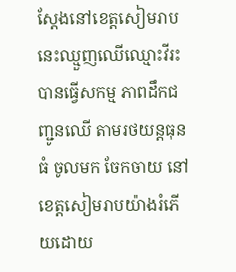ស្ដែងនៅខេត្តសៀមរាបនេះឈ្មួញឈើឈ្មោះវីរះ បានធ្វើសកម្ម ភាពដឹកជញ្ជូនឈើ តាមរថយន្តធុនធំ ចូលមក ចែកចាយ នៅខេត្តសៀមរាបយ៉ាងរំភើយដោយ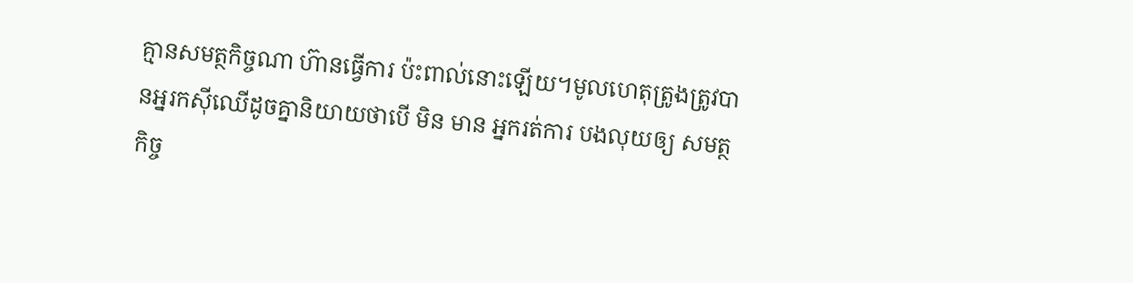គ្មានសមត្ថកិច្ចណា ហ៊ានធ្វើការ ប៉ះពាល់នោះឡើយ។មូលហេតុត្រូងត្រូវបានអ្នរកស៊ីឈើដូចគ្នានិយាយថាបើ មិន មាន អ្នករត់ការ បងលុយឲ្យ សមត្ថកិច្ច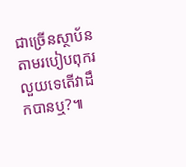ជាច្រើនស្ថាប័ន តាមរបៀបពុករលួយទេតើវាដឹកបានឬ?៕